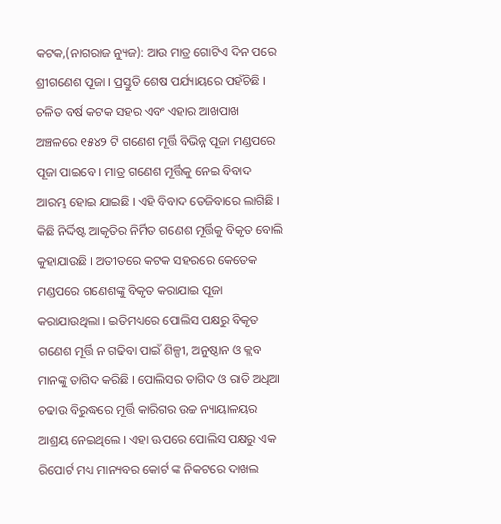କଟକ,(ନାଗରାଜ ନ୍ୟୁଜ): ଆଉ ମାତ୍ର ଗୋଟିଏ ଦିନ ପରେ ଶ୍ରୀଗଣେଶ ପୂଜା । ପ୍ରସ୍ତୁତି ଶେଷ ପର୍ଯ୍ୟାୟରେ ପହଁଚିଛି । ଚଳିତ ବର୍ଷ କଟକ ସହର ଏବଂ ଏହାର ଆଖପାଖ ଅଞ୍ଚଳରେ ୧୫୪୨ ଟି ଗଣେଶ ମୂର୍ତ୍ତି ବିଭିନ୍ନ ପୂଜା ମଣ୍ଡପରେ ପୂଜା ପାଇବେ । ମାତ୍ର ଗଣେଶ ମୂର୍ତ୍ତିକୁ ନେଇ ବିବାଦ ଆରମ୍ଭ ହୋଇ ଯାଇଛି । ଏହି ବିବାଦ ତେଜିବାରେ ଲାଗିଛି । କିଛି ନିର୍ଦ୍ଦିଷ୍ଟ ଆକୃତିର ନିର୍ମିତ ଗଣେଶ ମୂର୍ତ୍ତିକୁ ବିକୃତ ବୋଲି କୁହାଯାଉଛି । ଅତୀତରେ କଟକ ସହରରେ କେତେକ ମଣ୍ଡପରେ ଗଣେଶଙ୍କୁ ବିକୃତ କରାଯାଇ ପୂଜା କରାଯାଉଥିଲା । ଇତିମଧ୍ୟରେ ପୋଲିସ ପକ୍ଷରୁ ବିକୃତ ଗଣେଶ ମୂର୍ତ୍ତି ନ ଗଢିବା ପାଇଁ ଶିଳ୍ପୀ, ଅନୁଷ୍ଠାନ ଓ କ୍ଲବ ମାନଙ୍କୁ ତାଗିଦ କରିଛି । ପୋଲିସର ତାଗିଦ ଓ ରାତି ଅଧିଆ ଚଢାଉ ବିରୁଦ୍ଧରେ ମୂର୍ତ୍ତି କାରିଗର ଉଚ୍ଚ ନ୍ୟାୟାଳୟର ଆଶ୍ରୟ ନେଇଥିଲେ । ଏହା ଊପରେ ପୋଲିସ ପକ୍ଷରୁ ଏକ ରିପୋର୍ଟ ମଧ୍ୟ ମାନ୍ୟବର କୋର୍ଟ ଙ୍କ ନିକଟରେ ଦାଖଲ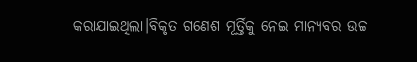କରାଯାଇଥିଲା।ବିକୃତ ଗଣେଶ ମୂର୍ତ୍ତିକୁ ନେଇ ମାନ୍ୟବର ଉଚ୍ଚ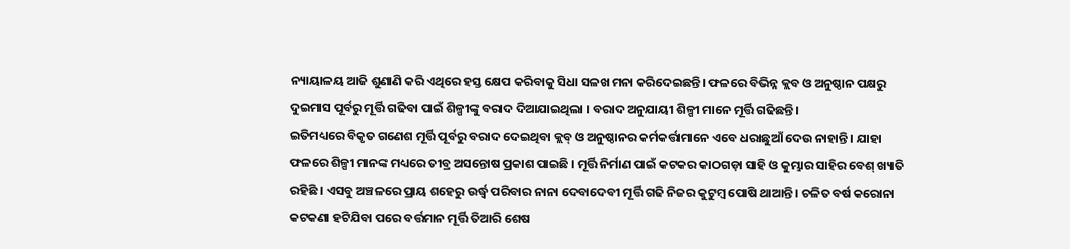ନ୍ୟାୟାଳୟ ଆଜି ଶୁଣାଣି କରି ଏଥିରେ ହସ୍ତ କ୍ଷେପ କରିବାକୁ ସିଧା ସଳଖ ମନା କରିଦେଇଛନ୍ତି। ଫଳରେ ବିଭିନ୍ନ କ୍ଲବ ଓ ଅନୁଷ୍ଠାନ ପକ୍ଷରୁ ଦୁଇମାସ ପୂର୍ବରୁ ମୂର୍ତ୍ତି ଗଢିବା ପାଇଁ ଶିଳ୍ପୀଙ୍କୁ ବରାଦ ଦିଆଯାଇଥିଲା । ବରାଦ ଅନୁଯାୟୀ ଶିଳ୍ପୀ ମାନେ ମୂର୍ତ୍ତି ଗଢିଛନ୍ତି।
ଇତିମଧ୍ୟରେ ବିକୃତ ଗଣେଶ ମୂର୍ତ୍ତି ପୂର୍ବରୁ ବରାଦ ଦେଇଥିବା କ୍ଲବ୍ ଓ ଅନୁଷ୍ଠାନର କର୍ମକର୍ତ୍ତାମାନେ ଏବେ ଧରାଛୁଆଁ ଦେଉ ନାହାନ୍ତି । ଯାହା ଫଳରେ ଶିଳ୍ପୀ ମାନଙ୍କ ମଧ୍ୟରେ ତୀବ୍ର ଅସନ୍ତୋଷ ପ୍ରକାଶ ପାଇଛି । ମୂର୍ତ୍ତି ନିର୍ମାଣ ପାଇଁ କଟକର କାଠଗଡ଼ା ସାହି ଓ କୁମ୍ଭାର ସାହିର ବେଶ୍ ଖ୍ୟାତି ରହିଛି । ଏସବୁ ଅଞ୍ଚଳରେ ପ୍ରାୟ ଶହେରୁ ଉର୍ଦ୍ଧ୍ବ ପରିବାର ନାନା ଦେବାଦେବୀ ମୂର୍ତ୍ତି ଗଢି ନିଜର କୁଟୁମ୍ବ ପୋଷି ଥାଆନ୍ତି । ଚଳିତ ବର୍ଷ କରୋନା କଟକଣା ହଟିଯିବା ପରେ ବର୍ତ୍ତମାନ ମୂର୍ତ୍ତି ତିଆରି ଶେଷ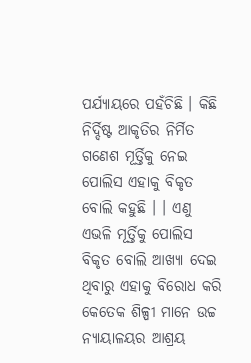ପର୍ଯ୍ୟାୟରେ ପହଁଚିଛି । କିଛି ନିର୍ଦ୍ଦିଷ୍ଟ ଆକୃତିର ନିର୍ମିତ ଗଣେଶ ମୂର୍ତ୍ତିକୁ ନେଇ ପୋଲିସ ଏହାକୁ ବିକୃତ ବୋଲି କହୁଛି । । ଏଣୁ ଏଭଳି ମୂର୍ତ୍ତିକୁ ପୋଲିସ ବିକୃତ ବୋଲି ଆଖ୍ୟା ଦେଇ ଥିବାରୁ ଏହାକୁ ବିରୋଧ କରି କେତେକ ଶିଳ୍ପୀ ମାନେ ଉଚ୍ଚ ନ୍ୟାୟାଳୟର ଆଶ୍ରୟ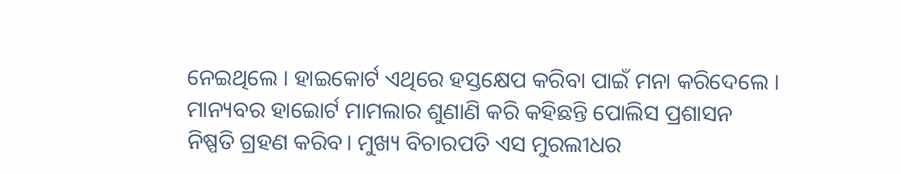ନେଇଥିଲେ । ହାଇକୋର୍ଟ ଏଥିରେ ହସ୍ତକ୍ଷେପ କରିବା ପାଇଁ ମନା କରିଦେଲେ । ମାନ୍ୟବର ହାଇୋର୍ଟ ମାମଲାର ଶୁଣାଣି କରି କହିଛନ୍ତି ପୋଲିସ ପ୍ରଶାସନ ନିଷ୍ପତି ଗ୍ରହଣ କରିବ। ମୁଖ୍ୟ ବିଚାରପତି ଏସ ମୁରଲୀଧର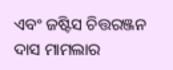ଏବଂ ଜଷ୍ଟିସ ଚିତ୍ତରଞ୍ଜନ ଦାସ ମାମଲାର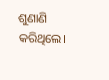ଶୁଣାଣି କରିଥିଲେ।